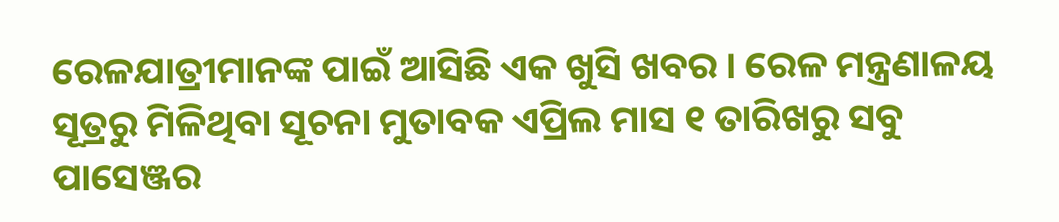ରେଳଯାତ୍ରୀମାନଙ୍କ ପାଇଁ ଆସିଛି ଏକ ଖୁସି ଖବର । ରେଳ ମନ୍ତ୍ରଣାଳୟ ସୂତ୍ରରୁ ମିଳିଥିବା ସୂଚନା ମୁତାବକ ଏପ୍ରିଲ ମାସ ୧ ତାରିଖରୁ ସବୁ ପାସେଞ୍ଜର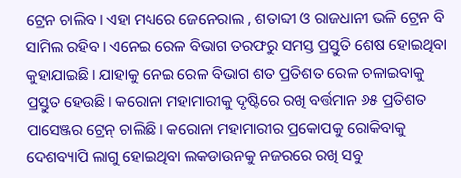ଟ୍ରେନ ଚାଲିବ। ଏହା ମଧ୍ୟରେ ଜେନେରାଲ , ଶତାବ୍ଦୀ ଓ ରାଜଧାନୀ ଭଳି ଟ୍ରେନ ବି ସାମିଲ ରହିବ। ଏନେଇ ରେଳ ବିଭାଗ ତରଫରୁ ସମସ୍ତ ପ୍ରସ୍ତୁତି ଶେଷ ହୋଇଥିବା କୁହାଯାଇଛି। ଯାହାକୁ ନେଇ ରେଳ ବିଭାଗ ଶତ ପ୍ରତିଶତ ରେଳ ଚଳାଇବାକୁ ପ୍ରସ୍ତୁତ ହେଉଛି। କରୋନା ମହାମାରୀକୁ ଦୃଷ୍ଟିରେ ରଖି ବର୍ତ୍ତମାନ ୬୫ ପ୍ରତିଶତ ପାସେଞ୍ଜର ଟ୍ରେନ୍ ଚାଲିଛି। କରୋନା ମହାମାରୀର ପ୍ରକୋପକୁ ରୋକିବାକୁ ଦେଶବ୍ୟାପି ଲାଗୁ ହୋଇଥିବା ଲକଡାଉନକୁ ନଜରରେ ରଖି ସବୁ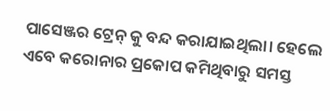ପାସେଞ୍ଜର ଟ୍ରେନ୍ କୁ ବନ୍ଦ କରାଯାଇଥିଲା। ହେଲେ ଏବେ କରୋନାର ପ୍ରକୋପ କମିଥିବାରୁ ସମସ୍ତ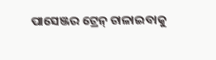ପାସେଞ୍ଜର ଟ୍ରେନ୍ ଚାଳାଇବାକୁ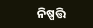ନିଷ୍ପତ୍ତି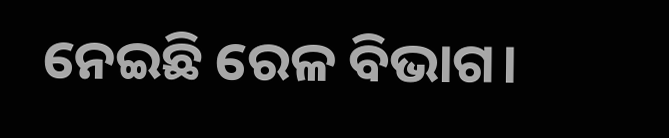ନେଇଛି ରେଳ ବିଭାଗ।